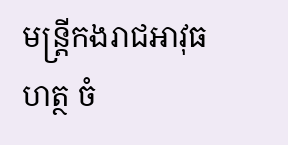មន្ត្រីកងរាជអាវុធហត្ថ ចំ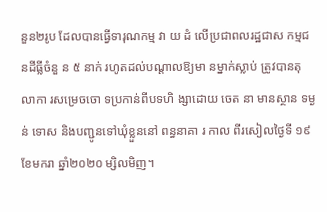នួន២រូប ដែលបានធ្វើទារុណកម្ម វា យ ដំ លើប្រជាពលរដ្ឋជាស កម្មជ នដីធ្លីចំនួ ន ៥ នាក់ រហូតដល់បណ្ដាលឱ្យមា នម្នាក់ស្លាប់ ត្រូវបានតុ លាកា រសម្រេចចោ ទប្រកាន់ពីបទហិ ង្សាដោយ ចេត នា មានស្ថាន ទម្ងន់ ទោស និងបញ្ជូនទៅឃុំខ្លួននៅ ពន្ធនាគា រ កាល ពីរសៀលថ្ងៃទី ១៩ ខែមករា ឆ្នាំ២០២០ ម្សិលមិញ។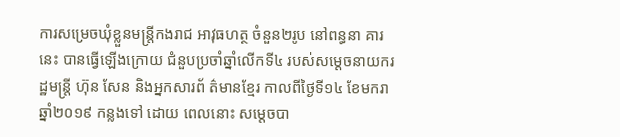ការសម្រេចឃុំខ្លួនមន្ត្រីកងរាជ អាវុធហត្ថ ចំនួន២រូប នៅពន្ធនា គារនេះ បានធ្វើឡើងក្រោយ ជំនួបប្រចាំឆ្នាំលើកទី៤ របស់សម្តេចនាយករដ្ឋមន្រ្តី ហ៊ុន សែន និងអ្នកសារព័ ត៌មានខ្មែរ កាលពីថ្ងៃទី១៤ ខែមករា ឆ្នាំ២០១៩ កន្លងទៅ ដោយ ពេលនោះ សម្តេចបា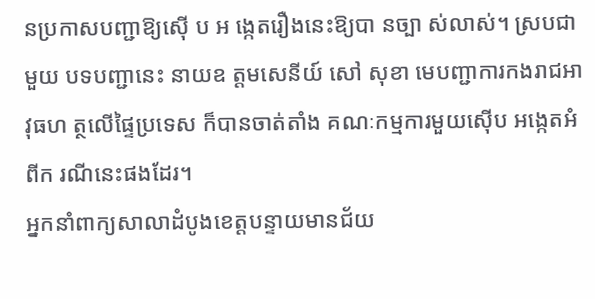នប្រកាសបញ្ជាឱ្យស៊ើ ប អ ង្កេតរឿងនេះឱ្យបា នច្បា ស់លាស់។ ស្របជាមួយ បទបញ្ជានេះ នាយឧ ត្តមសេនីយ៍ សៅ សុខា មេបញ្ជាការកងរាជអាវុធហ ត្ថលើផ្ទៃប្រទេស ក៏បានចាត់តាំង គណៈកម្មការមួយស៊ើប អង្កេតអំពីក រណីនេះផងដែរ។
អ្នកនាំពាក្យសាលាដំបូងខេត្ដបន្ទាយមានជ័យ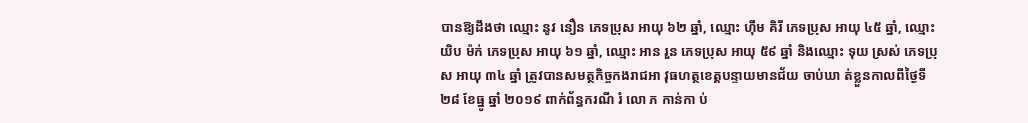បានឱ្យដឹងថា ឈ្មោះ នូវ នឿន ភេទប្រុស អាយុ ៦២ ឆ្នាំ, ឈ្មោះ ហ៊ឹម គិរី ភេទប្រុស អាយុ ៤៥ ឆ្នាំ, ឈ្មោះ យិប ម៉ក់ ភេទប្រុស អាយុ ៦១ ឆ្នាំ, ឈ្មោះ អាន រួន ភេទប្រុស អាយុ ៥៩ ឆ្នាំ និងឈ្មោះ ទុយ ស្រស់ ភេទប្រុស អាយុ ៣៤ ឆ្នាំ ត្រូវបានសមត្ថកិច្ចកងរាជអា វុធហត្ថខេត្ដបន្ទាយមានជ័យ ចាប់ឃា ត់ខ្លួនកាលពីថ្ងៃទី ២៨ ខែធ្នូ ឆ្នាំ ២០១៩ ពាក់ព័ន្ធករណី រំ លោ ភ កាន់កា ប់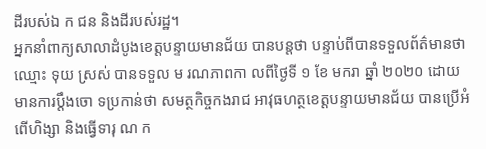ដីរបស់ឯ ក ជន និងដីរបស់រដ្ឋ។
អ្នកនាំពាក្យសាលាដំបូងខេត្ដបន្ទាយមានជ័យ បានបន្តថា បន្ទាប់ពីបានទទួលព័ត៌មានថា ឈ្មោះ ទុយ ស្រស់ បានទទួល ម រណភាពកា លពីថ្ងៃទី ១ ខែ មករា ឆ្នាំ ២០២០ ដោយ មានការប្ដឹងចោ ទប្រកាន់ថា សមត្ថកិច្ចកងរាជ អាវុធហត្ថខេត្ដបន្ទាយមានជ័យ បានប្រើអំពើហិង្សា និងធ្វើទារុ ណ ក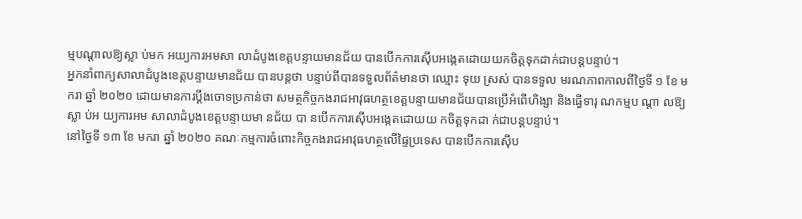ម្មបណ្ដាលឱ្យស្លា ប់មក អយ្យការអមសា លាដំបូងខេត្ដបន្ទាយមានជ័យ បានបើកការស៊ើបអង្កេតដោយយកចិត្ដទុកដាក់ជាបន្ដបន្ទាប់។
អ្នកនាំពាក្យសាលាដំបូងខេត្ដបន្ទាយមានជ័យ បានបន្តថា បន្ទាប់ពីបានទទួលព័ត៌មានថា ឈ្មោះ ទុយ ស្រស់ បានទទួល មរណភាពកាលពីថ្ងៃទី ១ ខែ មករា ឆ្នាំ ២០២០ ដោយមានការប្ដឹងចោទប្រកាន់ថា សមត្ថកិច្ចកងរាជអាវុធហត្ថខេត្ដបន្ទាយមានជ័យបានប្រើអំពើហិង្សា និងធ្វើទារុ ណកម្មប ណ្ដា លឱ្យស្លា ប់អ យ្យការអម សាលាដំបូងខេត្ដបន្ទាយមា នជ័យ បា នបើកការស៊ើបអង្កេតដោយយ កចិត្ដទុកដា ក់ជាបន្ដបន្ទាប់។
នៅថ្ងៃទី ១៣ ខែ មករា ឆ្នាំ ២០២០ គណៈកម្មការចំពោះកិច្ចកងរាជអាវុធហត្ថលើផ្ទៃប្រទេស បានបើកការស៊ើប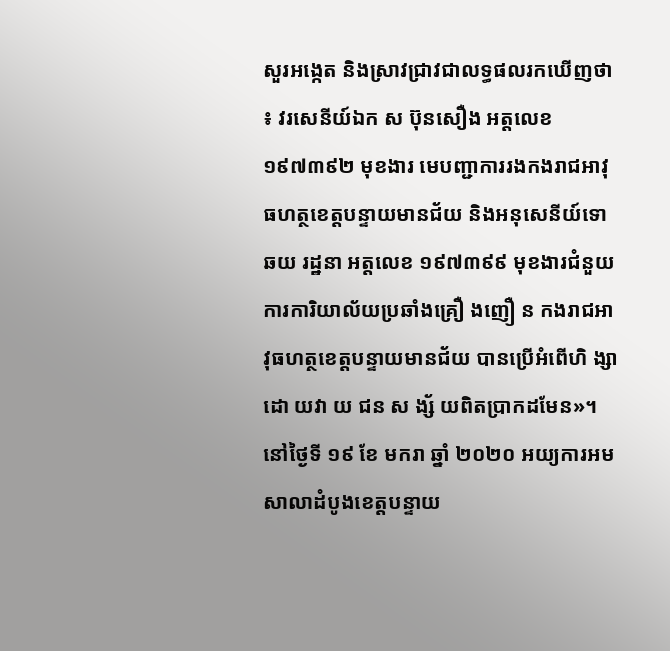សួរអង្កេត និងស្រាវជ្រាវជាលទ្ធផលរកឃើញថា ៖ វរសេនីយ៍ឯក ស ប៊ុនសឿង អត្តលេខ ១៩៧៣៩២ មុខងារ មេបញ្ជាការរងកងរាជអាវុធហត្ថខេត្តបន្ទាយមានជ័យ និងអនុសេនីយ៍ទោ ឆយ រដ្ឋនា អត្តលេខ ១៩៧៣៩៩ មុខងារជំនួយការការិយាល័យប្រឆាំងគ្រឿ ងញឿ ន កងរាជអាវុធហត្ថខេត្តបន្ទាយមានជ័យ បានប្រើអំពើហិ ង្សាដោ យវា យ ជន ស ង្ស័ យពិតប្រាកដមែន»។
នៅថ្ងៃទី ១៩ ខែ មករា ឆ្នាំ ២០២០ អយ្យការអមសាលាដំបូងខេត្ដបន្ទាយ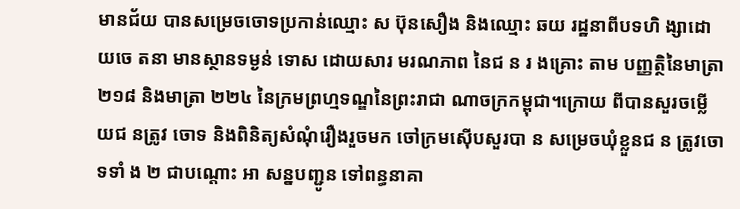មានជ័យ បានសម្រេចចោទប្រកាន់ឈ្មោះ ស ប៊ុនសឿង និងឈ្មោះ ឆយ រដ្ឋនាពីបទហិ ង្សាដោយចេ តនា មានស្ថានទម្ងន់ ទោស ដោយសារ មរណភាព នៃជ ន រ ងគ្រោះ តាម បញ្ញត្ថិនៃមាត្រា ២១៨ និងមាត្រា ២២៤ នៃក្រមព្រហ្មទណ្ឌនៃព្រះរាជា ណាចក្រកម្ពុជា។ក្រោយ ពីបានសួរចម្លើយជ នត្រូវ ចោទ និងពិនិត្យសំណុំរឿងរួចមក ចៅក្រមស៊ើបសួរបា ន សម្រេចឃុំខ្លួនជ ន ត្រូវចោ ទទាំ ង ២ ជាបណ្ដោះ អា សន្នបញ្ជូន ទៅពន្ធនាគា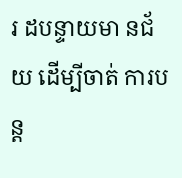រ ដបន្ទាយមា នជ័យ ដើម្បីចាត់ ការបន្ដ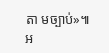តា មច្បាប់»៕
អ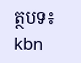ត្ថបទ៖ kbn